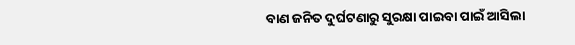ବାଣ ଜନିତ ଦୁର୍ଘଟଣାରୁ ସୁରକ୍ଷା ପାଇବା ପାଇଁ ଆସିଲା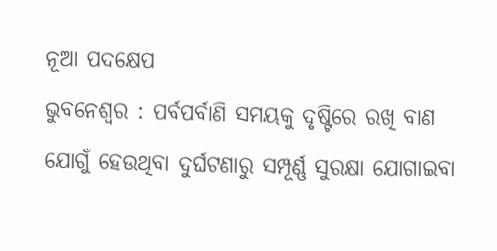ନୂଆ ପଦକ୍ଷେପ
ଭୁବନେଶ୍ୱର : ପର୍ବପର୍ବାଣି ସମୟକୁ ଦୃଷ୍ଟିରେ ରଖି ବାଣ ଯୋଗୁଁ ହେଉଥିବା ଦୁର୍ଘଟଣାରୁ ସମ୍ପୂର୍ଣ୍ଣ ସୁରକ୍ଷା ଯୋଗାଇବା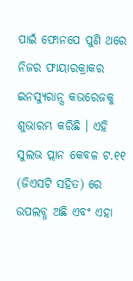ପାଇଁ ଫୋନପେ ପୁଣି ଥରେ ନିଜର ଫାୟାରକ୍ରାକର ଇନସ୍ୟୁରାନ୍ସ କଭରେଜକୁ ଶୁଭାରମ୍ଭ କରିଛି । ଏହି ସୁଲଭ ପ୍ଲାନ କେବଳ ଟ.୧୧ (ଜିଏସଟି ସହିତ) ରେ ଉପଲବ୍ଧ ଅଛି ଏବଂ ଏହା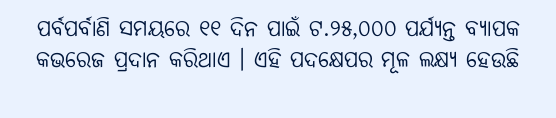ପର୍ବପର୍ବାଣି ସମୟରେ ୧୧ ଦିନ ପାଇଁ ଟ.୨୫,୦୦୦ ପର୍ଯ୍ୟନ୍ତ ବ୍ୟାପକ କଭରେଜ ପ୍ରଦାନ କରିଥାଏ । ଏହି ପଦକ୍ଷେପର ମୂଳ ଲକ୍ଷ୍ୟ ହେଉଛି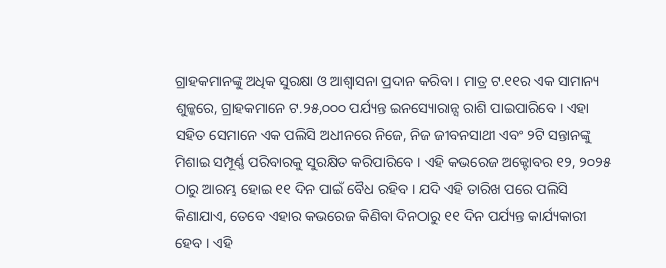ଗ୍ରାହକମାନଙ୍କୁ ଅଧିକ ସୁରକ୍ଷା ଓ ଆଶ୍ୱାସନା ପ୍ରଦାନ କରିବା । ମାତ୍ର ଟ.୧୧ର ଏକ ସାମାନ୍ୟ ଶୁଳ୍କରେ, ଗ୍ରାହକମାନେ ଟ.୨୫,୦୦୦ ପର୍ଯ୍ୟନ୍ତ ଇନସ୍ୟୋରାନ୍ସ ରାଶି ପାଇପାରିବେ । ଏହା ସହିତ ସେମାନେ ଏକ ପଲିସି ଅଧୀନରେ ନିଜେ, ନିଜ ଜୀବନସାଥୀ ଏବଂ ୨ଟି ସନ୍ତାନଙ୍କୁ ମିଶାଇ ସମ୍ପୂର୍ଣ୍ଣ ପରିବାରକୁ ସୁରକ୍ଷିତ କରିପାରିବେ । ଏହି କଭରେଜ ଅକ୍ଟୋବର ୧୨, ୨୦୨୫ ଠାରୁ ଆରମ୍ଭ ହୋଇ ୧୧ ଦିନ ପାଇଁ ବୈଧ ରହିବ । ଯଦି ଏହି ତାରିଖ ପରେ ପଲିସି କିଣାଯାଏ, ତେବେ ଏହାର କଭରେଜ କିଣିବା ଦିନଠାରୁ ୧୧ ଦିନ ପର୍ଯ୍ୟନ୍ତ କାର୍ଯ୍ୟକାରୀ ହେବ । ଏହି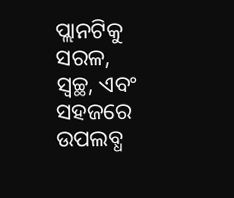ପ୍ଲାନଟିକୁ ସରଳ, ସ୍ୱଚ୍ଛ, ଏବଂ ସହଜରେ ଉପଲବ୍ଧ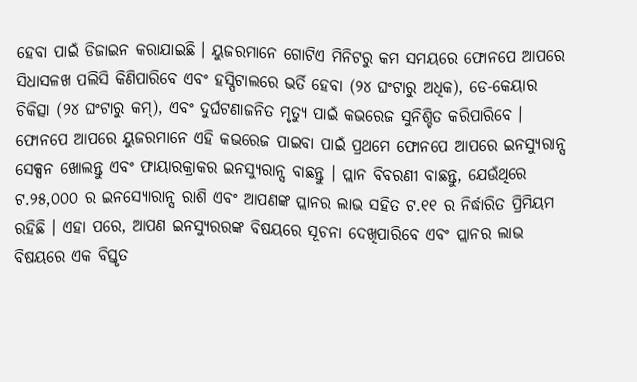ହେବା ପାଇଁ ଡିଜାଇନ କରାଯାଇଛି । ୟୁଜରମାନେ ଗୋଟିଏ ମିନିଟରୁ କମ ସମୟରେ ଫୋନପେ ଆପରେ ସିଧାସଳଖ ପଲିସି କିଣିପାରିବେ ଏବଂ ହସ୍ପିଟାଲରେ ଭର୍ତି ହେବା (୨୪ ଘଂଟାରୁ ଅଧିକ), ଡେ-କେୟାର ଚିକିତ୍ସା (୨୪ ଘଂଟାରୁ କମ୍), ଏବଂ ଦୁର୍ଘଟଣାଜନିତ ମୃତ୍ୟୁ ପାଇଁ କଭରେଜ ସୁନିଶ୍ଚିତ କରିପାରିବେ ।
ଫୋନପେ ଆପରେ ୟୁଜରମାନେ ଏହି କଭରେଜ ପାଇବା ପାଇଁ ପ୍ରଥମେ ଫୋନପେ ଆପରେ ଇନସ୍ୟୁରାନ୍ସ ସେକ୍ସନ ଖୋଲନ୍ତୁ ଏବଂ ଫାୟାରକ୍ରାକର ଇନସ୍ୟୁରାନ୍ସ ବାଛନ୍ତୁ । ପ୍ଲାନ ବିବରଣୀ ବାଛନ୍ତୁ, ଯେଉଁଥିରେ ଟ.୨୫,୦୦୦ ର ଇନସ୍ୟୋରାନ୍ସ ରାଶି ଏବଂ ଆପଣଙ୍କ ପ୍ଲାନର ଲାଭ ସହିତ ଟ.୧୧ ର ନିର୍ଦ୍ଧାରିତ ପ୍ରିମିୟମ ରହିଛି । ଏହା ପରେ, ଆପଣ ଇନସ୍ୟୁରରଙ୍କ ବିଷୟରେ ସୂଚନା ଦେଖିପାରିବେ ଏବଂ ପ୍ଲାନର ଲାଭ ବିଷୟରେ ଏକ ବିସ୍ତୃତ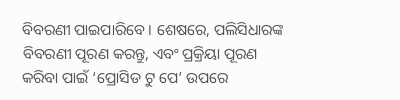ବିବରଣୀ ପାଇପାରିବେ । ଶେଷରେ, ପଲିସିଧାରଙ୍କ ବିବରଣୀ ପୂରଣ କରନ୍ତୁ, ଏବଂ ପ୍ରକ୍ରିୟା ପୂରଣ କରିବା ପାଇଁ ‘ପ୍ରୋସିଡ ଟୁ ପେ’ ଉପରେ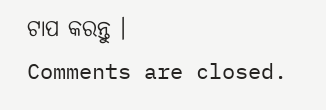ଟାପ କରନ୍ତୁ ।
Comments are closed.